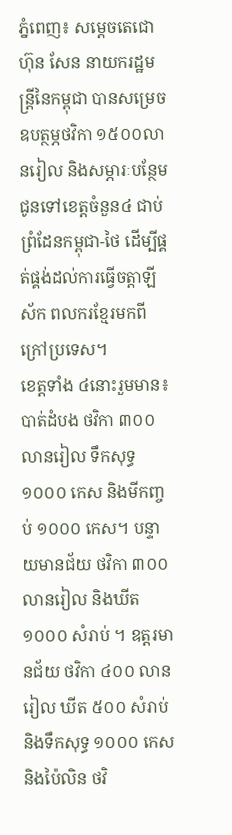ភ្នំពេញ៖ សម្តេចតេជោ ហ៊ុន សែន នាយករដ្ឋមន្ត្រីនៃកម្ពុជា បានសម្រេចឧបត្ថម្ភថវិកា ១៥០០លានរៀល និងសម្ភារៈបន្ថែម ជូនទៅខេត្តចំនួន៤ ជាប់ព្រំដែនកម្ពុជា-ថៃ ដើម្បីផ្គត់ផ្គង់ដល់ការធ្វើចត្តាឡីស័ក ពលករខ្មែរមកពីក្រៅប្រទេស។
ខេត្តទាំង ៤នោះរួមមាន៖ បាត់ដំបង ថវិកា ៣០០ លានរៀល ទឹកសុទ្ធ ១០០០ កេស និងមីកញ្ចប់ ១០០០ កេស។ បន្ទាយមានជ័យ ថវិកា ៣០០ លានរៀល និងឃីត ១០០០ សំរាប់ ។ ឧត្ដរមានជ័យ ថវិកា ៤០០ លានរៀល ឃីត ៥០០ សំរាប់ និងទឹកសុទ្ធ ១០០០ កេស និងប៉ៃលិន ថវិ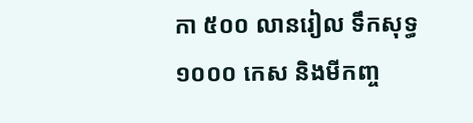កា ៥០០ លានរៀល ទឹកសុទ្ធ ១០០០ កេស និងមីកញ្ច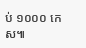ប់ ១០០០ កេស៕